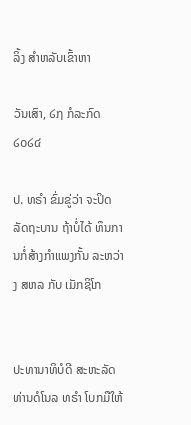ລິ້ງ ສຳຫລັບເຂົ້າຫາ

ວັນເສົາ, ໒໗ ກໍລະກົດ ໒໐໒໔

ປ. ທຣຳ ຂົ່ມຂູ່ວ່າ ຈະປິດລັດຖະບານ ຖ້າບໍ່ໄດ້ ທຶນການກໍ່ສ້າງກຳແພງກັ້ນ ລະຫວ່າງ ສຫລ ກັບ ເມັກຊິໂກ


ປະທານາທິບໍດີ ສະຫະລັດ ທ່ານດໍໂນລ ທຣຳ ໂບກມືໃຫ້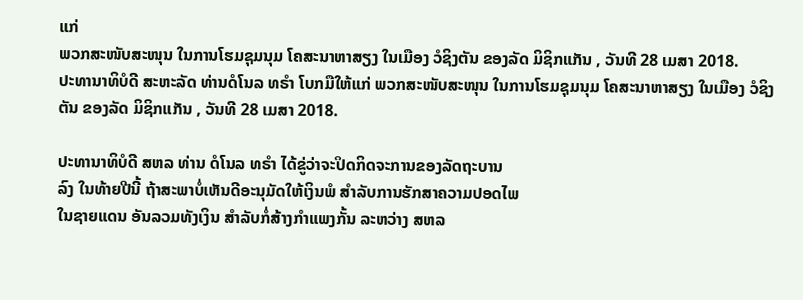ແກ່
ພວກສະໜັບສະໜຸນ ໃນການໂຮມຊຸມນຸມ ໂຄສະນາຫາສຽງ ໃນເມືອງ ວໍຊິງຕັນ ຂອງລັດ ມິຊິກແກັນ , ວັນທີ 28 ເມສາ 2018.
ປະທານາທິບໍດີ ສະຫະລັດ ທ່ານດໍໂນລ ທຣຳ ໂບກມືໃຫ້ແກ່ ພວກສະໜັບສະໜຸນ ໃນການໂຮມຊຸມນຸມ ໂຄສະນາຫາສຽງ ໃນເມືອງ ວໍຊິງຕັນ ຂອງລັດ ມິຊິກແກັນ , ວັນທີ 28 ເມສາ 2018.

ປະທານາທິບໍດີ ສຫລ ທ່ານ ດໍໂນລ ທຣຳ ໄດ້ຂູ່ວ່າຈະປິດກິດຈະການຂອງລັດຖະບານ
ລົງ ໃນທ້າຍປີນີ້ ຖ້າສະພາບໍ່ເຫັນດີອະນຸມັດໃຫ້ເງິນພໍ ສຳລັບການຮັກສາຄວາມປອດໄພ
ໃນຊາຍແດນ ອັນລວມທັງເງິນ ສຳລັບກໍ່ສ້າງກຳແພງກັ້ນ ລະຫວ່າງ ສຫລ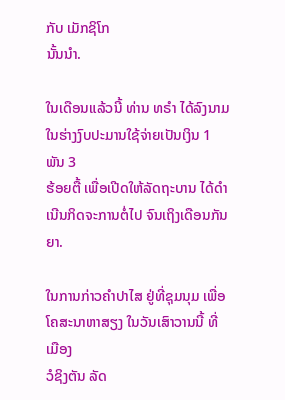ກັບ ເມັກຊິໂກ
ນັ້ນນຳ.

ໃນເດືອນແລ້ວນີ້ ທ່ານ ທຣຳ ໄດ້ລົງນາມໃນຮ່າງງົບປະມານໃຊ້ຈ່າຍເປັນເງິນ 1 ພັນ 3
ຮ້ອຍຕື້ ເພື່ອເປີດໃຫ້ລັດຖະບານ ໄດ້ດຳເນີນກິດຈະການຕໍ່ໄປ ຈົນເຖິງເດືອນກັນຍາ.

ໃນການກ່າວຄຳປາໄສ ຢູ່ທີ່ຊຸມນຸມ ເພື່ອໂຄສະນາຫາສຽງ ໃນວັນເສົາວານນີ້ ທີ່ເມືອງ
ວໍຊິງຕັນ ລັດ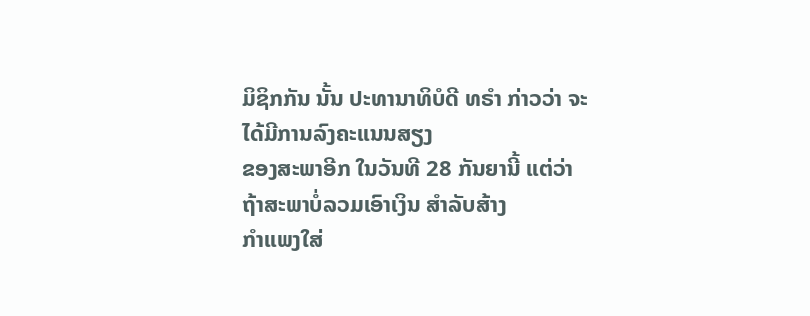ມິຊິກກັນ ນັ້ນ ປະທານາທິບໍດີ ທຣຳ ກ່າວວ່າ ຈະໄດ້ມີການລົງຄະແນນສຽງ
ຂອງສະພາອີກ ໃນວັນທີ 28 ກັນຍານີ້ ແຕ່ວ່າ ຖ້າສະພາບໍ່ລວມເອົາເງິນ ສຳລັບສ້າງ
ກຳແພງໃສ່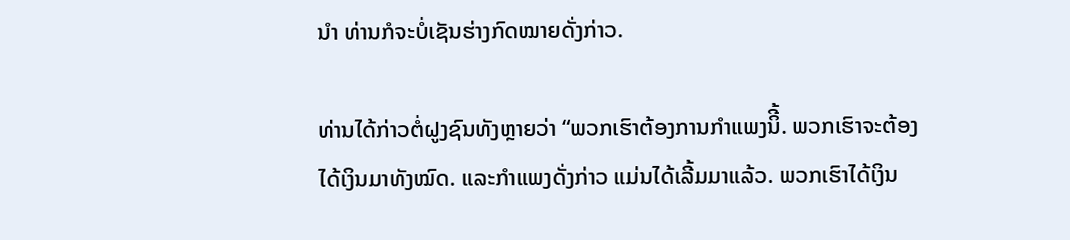ນຳ ທ່ານກໍຈະບໍ່ເຊັນຮ່າງກົດໝາຍດັ່ງກ່າວ.

ທ່ານໄດ້ກ່າວຕໍ່ຝູງຊົນທັງຫຼາຍວ່າ “ພວກເຮົາຕ້ອງການກຳແພງນິີ້. ພວກເຮົາຈະຕ້ອງ
ໄດ້ເງິນມາທັງໝົດ. ແລະກຳແພງດັ່ງກ່າວ ແມ່ນໄດ້ເລີ້ມມາແລ້ວ. ພວກເຮົາໄດ້ເງິນ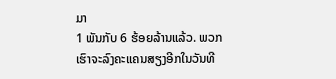ມາ
1 ພັນກັບ 6 ຮ້ອຍລ້ານແລ້ວ. ພວກເຮົາຈະລົງຄະແຄນສຽງອີກໃນວັນທີ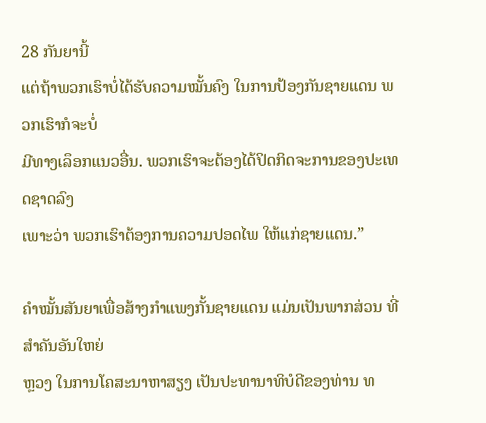28 ກັນຍານີ້
ແຕ່ຖ້າພວກເຮົາບໍ່ໄດ້ຮັບຄວາມໝັ້ນຄົງ ໃນການປ້ອງກັນຊາຍແດນ ພວກເຮົາກໍຈະບໍ່
ມີທາງເລຶອກແນວອື່ນ. ພວກເຮົາຈະຕ້ອງໄດ້ປິດກິດຈະການຂອງປະເທດຊາດລົງ
ເພາະວ່າ ພວກເຮົາຕ້ອງການຄວາມປອດໄພ ໃຫ້ແກ່ຊາຍແດນ.”

ຄຳໝັ້ນສັນຍາເພື່ອສ້າງກຳແພງກັ້ນຊາຍແດນ ແມ່ນເປັນພາກສ່ວນ ທີ່ສຳຄັນອັນໃຫຍ່
ຫຼວງ ໃນການໂຄສະນາຫາສຽງ ເປັນປະທານາທິບໍດີຂອງທ່ານ ທ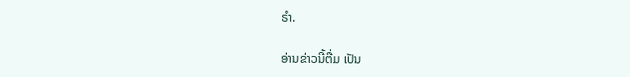ຣຳ.

ອ່ານຂ່າວນີ້ຕື່ມ ເປັນ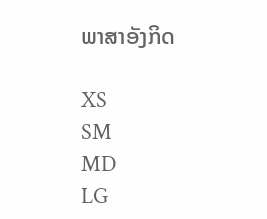ພາສາອັງກິດ

XS
SM
MD
LG